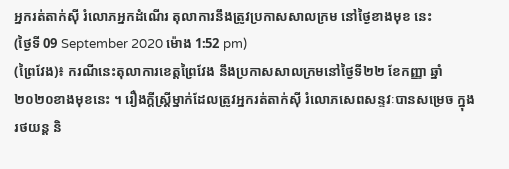អ្នករត់តាក់ស៊ី រំលោភអ្នកដំណើរ តុលាការនឹងត្រូវប្រកាសសាលក្រម នៅថ្ងៃខាងមុខ នេះ
(ថ្ងៃទី 09 September 2020 ម៉ោង 1:52 pm)
(ព្រៃវែង)៖ ករណីនេះតុលាការខេត្តព្រៃវែង នឹងប្រកាសសាលក្រមនៅថ្ងៃទី២២ ខែកញ្ញា ឆ្នាំ២០២០ខាងមុខនេះ ។ រឿងក្តីស្ត្រីម្នាក់ដែលត្រូវអ្នករត់តាក់ស៊ី រំលោភសេពសន្ទវៈបានសម្រេច ក្នុងរថយន្ត និ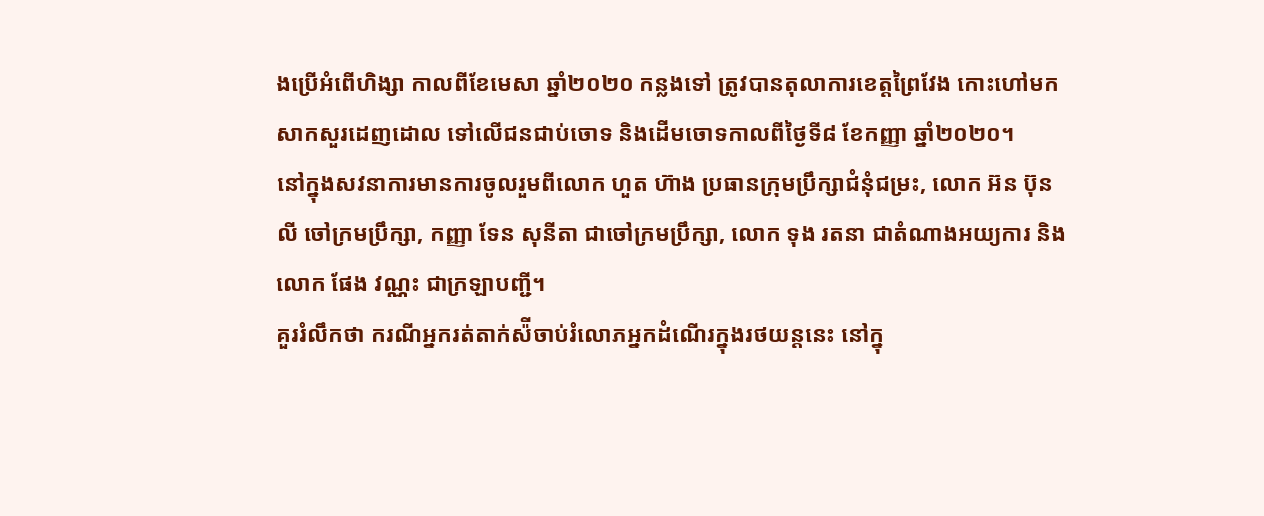ងប្រើអំពើហិង្សា កាលពីខែមេសា ឆ្នាំ២០២០ កន្លងទៅ ត្រូវបានតុលាការខេត្តព្រៃវែង កោះហៅមកសាកសួរដេញដោល ទៅលើជនជាប់ចោទ និងដើមចោទកាលពីថ្ងៃទី៨ ខែកញ្ញា ឆ្នាំ២០២០។
នៅក្នុងសវនាការមានការចូលរួមពីលោក ហួត ហ៊ាង ប្រធានក្រុមប្រឹក្សាជំនុំជម្រះ, លោក អ៊ន ប៊ុនលី ចៅក្រមប្រឹក្សា, កញ្ញា ទែន សុនីតា ជាចៅក្រមប្រឹក្សា, លោក ទុង រតនា ជាតំណាងអយ្យការ និងលោក ផែង វណ្ណះ ជាក្រឡាបញ្ជី។
គួររំលឹកថា ករណីអ្នករត់តាក់ស៉ីចាប់រំលោភអ្នកដំណើរក្នុងរថយន្តនេះ នៅក្នុ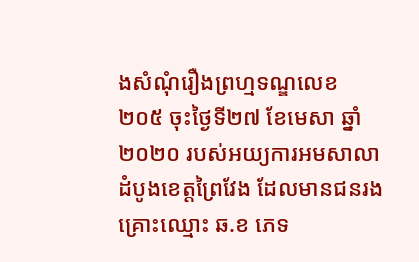ងសំណុំរឿងព្រហ្មទណ្ឌលេខ ២០៥ ចុះថ្ងៃទី២៧ ខែមេសា ឆ្នាំ២០២០ របស់អយ្យការអមសាលាដំបូងខេត្តព្រៃវែង ដែលមានជនរងគ្រោះឈ្មោះ ឆ.ខ ភេទ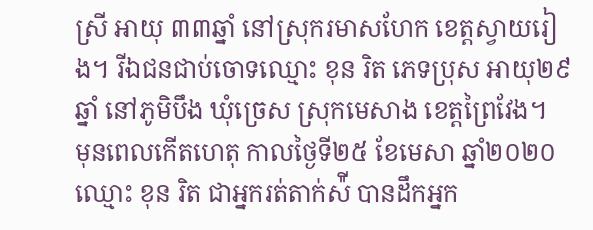ស្រី អាយុ ៣៣ឆ្នាំ នៅស្រុករមាសហែក ខេត្តស្វាយរៀង។ រីឯជនជាប់ចោទឈ្មោះ ខុន រិត ភេទប្រុស អាយុ២៩ឆ្នាំ នៅភូមិបឹង ឃុំច្រេស ស្រុកមេសាង ខេត្តព្រៃវែង។
មុនពេលកើតហេតុ កាលថ្ងៃទី២៥ ខែមេសា ឆ្នាំ២០២០ ឈ្មោះ ខុន រិត ជាអ្នករត់តាក់ស៉ី បានដឹកអ្នក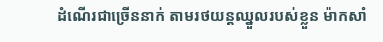ដំណើរជាច្រើននាក់ តាមរថយន្តឈ្នួលរបស់ខ្លួន ម៉ាកសាំ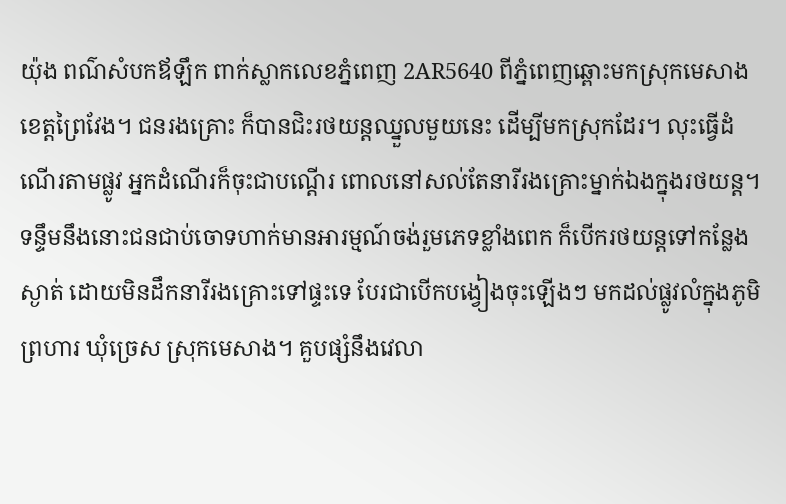យ៉ុង ពណ៌សំបកឪឡឹក ពាក់ស្លាកលេខភ្នំពេញ 2AR5640 ពីភ្នំពេញឆ្ពោះមកស្រុកមេសាង ខេត្តព្រៃវែង។ ជនរងគ្រោះ ក៏បានជិះរថយន្តឈ្នួលមួយនេះ ដើម្បីមកស្រុកដែរ។ លុះធ្វើដំណើរតាមផ្លូវ អ្នកដំណើរក៏ចុះជាបណ្ដើរ ពោលនៅសល់តែនារីរងគ្រោះម្នាក់ឯងក្នុងរថយន្ត។
ទន្ទឹមនឹងនោះជនជាប់ចោទហាក់មានអារម្មណ៍ចង់រួមភេទខ្លាំងពេក ក៏បើករថយន្តទៅកន្លែងស្ងាត់ ដោយមិនដឹកនារីរងគ្រោះទៅផ្ទះទេ បែរជាបើកបង្វៀងចុះឡើងៗ មកដល់ផ្លូវលំក្នុងភូមិព្រហារ ឃុំច្រេស ស្រុកមេសាង។ គួបផ្សំនឹងវេលា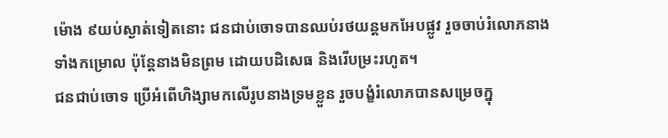ម៉ោង ៩យប់ស្ងាត់ទៀតនោះ ជនជាប់ចោទបានឈប់រថយន្តមកអែបផ្លូវ រួចចាប់រំលោភនាងទាំងកម្រោល ប៉ុន្តែនាងមិនព្រម ដោយបដិសេធ និងរើបម្រះរហូត។
ជនជាប់ចោទ ប្រើអំពើហិង្សាមកលើរូបនាងទ្រមខ្លួន រួចបង្ខំរំលោភបានសម្រេចក្នុ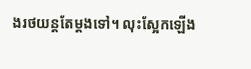ងរថយន្តតែម្ដងទៅ។ លុះស្អែកឡើង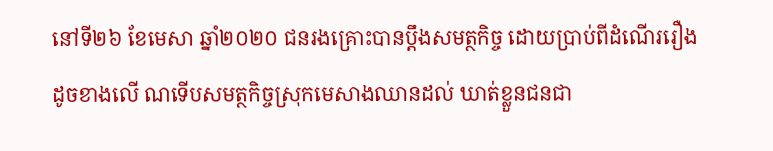នៅទី២៦ ខែមេសា ឆ្នាំ២០២០ ជនរងគ្រោះបានប្ដឹងសមត្ថកិច្ច ដោយប្រាប់ពីដំណើររឿង ដូចខាងលើ ណទើបសមត្ថកិច្ចស្រុកមេសាងឈានដល់ ឃាត់ខ្លួនជនជា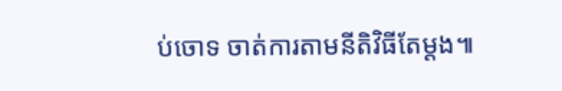ប់ចោទ ចាត់ការតាមនីតិវិធីតែម្ដង៕